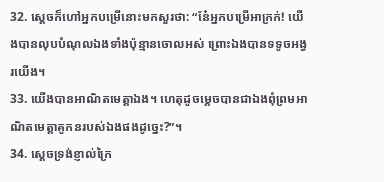32. ស្ដេចក៏ហៅអ្នកបម្រើនោះមកសួរថា: “នែ៎អ្នកបម្រើអាក្រក់! យើងបានលុបបំណុលឯងទាំងប៉ុន្មានចោលអស់ ព្រោះឯងបានទទូចអង្វរយើង។
33. យើងបានអាណិតមេត្តាឯង។ ហេតុដូចម្ដេចបានជាឯងពុំព្រមអាណិតមេត្តាគូកនរបស់ឯងផងដូច្នេះ?”។
34. ស្ដេចទ្រង់ខ្ញាល់ក្រៃ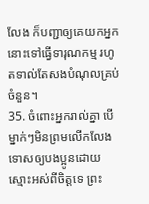លែង ក៏បញ្ជាឲ្យគេយកអ្នកនោះទៅធ្វើទារុណកម្ម រហូតទាល់តែសងបំណុលគ្រប់ចំនួន។
35. ចំពោះអ្នករាល់គ្នា បើម្នាក់ៗមិនព្រមលើកលែងទោសឲ្យបងប្អូនដោយស្មោះអស់ពីចិត្តទេ ព្រះ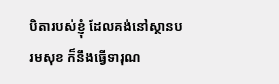បិតារបស់ខ្ញុំ ដែលគង់នៅស្ថានបរមសុខ ក៏នឹងធ្វើទារុណ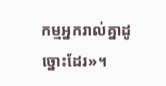កម្មអ្នករាល់គ្នាដូច្នោះដែរ»។